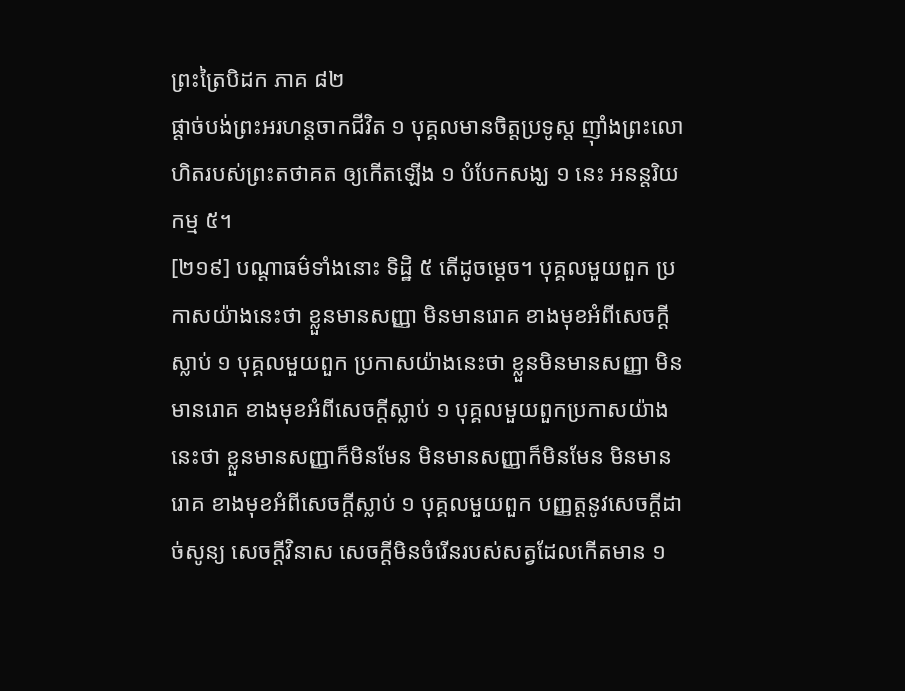ព្រះត្រៃបិដក ភាគ ៨២
ផ្ដាច់បង់ព្រះអរហន្តចាកជីវិត ១ បុគ្គលមានចិត្តប្រទូស្ត ញ៉ាំងព្រះលោហិតរបស់ព្រះតថាគត ឲ្យកើតឡើង ១ បំបែកសង្ឃ ១ នេះ អនន្តរិយកម្ម ៥។
[២១៩] បណ្ដាធម៌ទាំងនោះ ទិដ្ឋិ ៥ តើដូចម្ដេច។ បុគ្គលមួយពួក ប្រកាសយ៉ាងនេះថា ខ្លួនមានសញ្ញា មិនមានរោគ ខាងមុខអំពីសេចក្ដីស្លាប់ ១ បុគ្គលមួយពួក ប្រកាសយ៉ាងនេះថា ខ្លួនមិនមានសញ្ញា មិនមានរោគ ខាងមុខអំពីសេចក្ដីស្លាប់ ១ បុគ្គលមួយពួកប្រកាសយ៉ាងនេះថា ខ្លួនមានសញ្ញាក៏មិនមែន មិនមានសញ្ញាក៏មិនមែន មិនមានរោគ ខាងមុខអំពីសេចក្តីស្លាប់ ១ បុគ្គលមួយពួក បញ្ញត្តនូវសេចក្ដីដាច់សូន្យ សេចក្ដីវិនាស សេចក្ដីមិនចំរើនរបស់សត្វដែលកើតមាន ១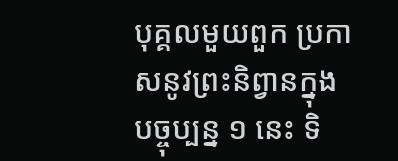បុគ្គលមួយពួក ប្រកាសនូវព្រះនិព្វានក្នុងបច្ចុប្បន្ន ១ នេះ ទិ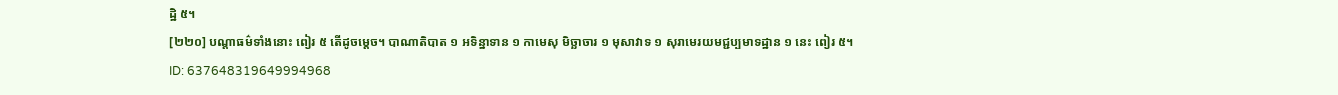ដ្ឋិ ៥។
[២២០] បណ្ដាធម៌ទាំងនោះ ពៀរ ៥ តើដូចម្ដេច។ បាណាតិបាត ១ អទិន្នាទាន ១ កាមេសុ មិច្ឆាចារ ១ មុសាវាទ ១ សុរាមេរយមជ្ជប្បមាទដ្ឋាន ១ នេះ ពៀរ ៥។
ID: 637648319649994968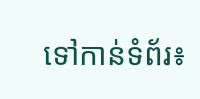ទៅកាន់ទំព័រ៖